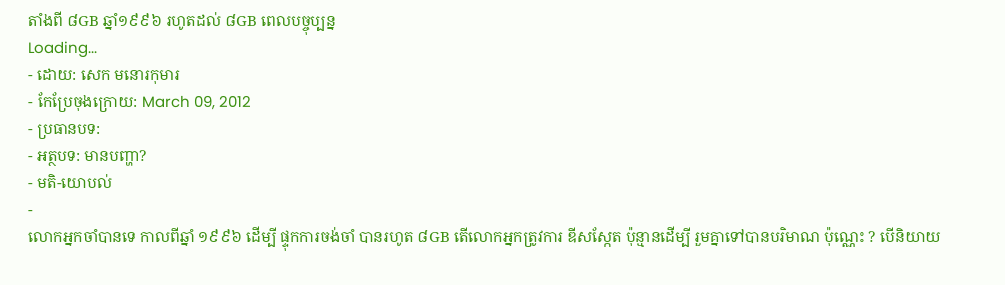តាំងពី ៨GB ឆ្នាំ១៩៩៦ រហូតដល់ ៨GB ពេលបច្ចុប្បន្ន
Loading...
- ដោយ: សេក មនោរកុមារ
- កែប្រែចុងក្រោយ: March 09, 2012
- ប្រធានបទ:
- អត្ថបទ: មានបញ្ហា?
- មតិ-យោបល់
-
លោកអ្នកចាំបានទេ កាលពីឆ្នាំ ១៩៩៦ ដើម្បី ផ្ទុកការចង់ចាំ បានរហូត ៨GB តើលោកអ្នកត្រូវការ ឌីសស្កែត ប៉ុន្មានដើម្បី រួមគ្នាទៅបានបរិមាណ ប៉ុណ្ណេះ ? បើនិយាយ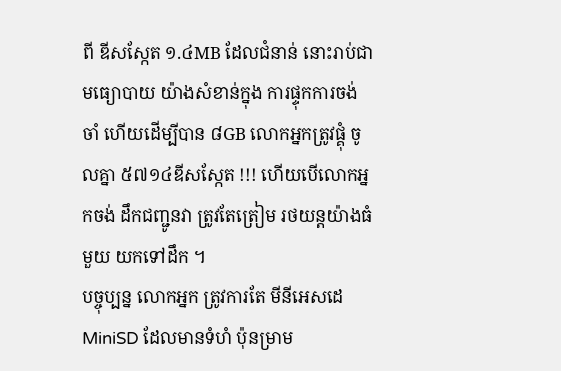ពី ឌីសស្កែត ១.៤MB ដែលជំនាន់ នោះរាប់ជាមធ្យោបាយ យ៉ាងសំខាន់ក្នុង ការផ្ទុកការចង់ចាំ ហើយដើម្បីបាន ៨GB លោកអ្នកត្រូវផ្គុំ ចូលគ្នា ៥៧១៤ឌីសស្កែត !!! ហើយបើលោកអ្នកចង់ ដឹកជញ្ជូនវា ត្រូវតែត្រៀម រថយន្តយ៉ាងធំមួយ យកទៅដឹក ។
បច្ចុប្បន្ន លោកអ្នក ត្រូវការតែ មីនីអេសដេ MiniSD ដែលមានទំហំ ប៉ុនម្រាម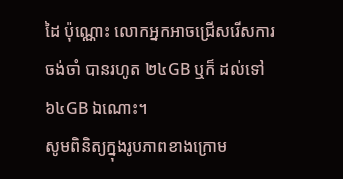ដៃ ប៉ុណ្ណោះ លោកអ្នកអាចជ្រើសរើសការចង់ចាំ បានរហូត ២៤GB ឬក៏ ដល់ទៅ៦៤GB ឯណោះ។
សូមពិនិត្យក្នុងរូបភាពខាងក្រោម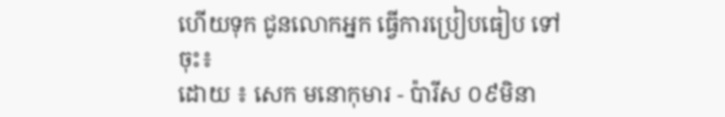ហើយទុក ជូនលោកអ្នក ធ្វើការប្រៀបធៀប ទៅចុះ៖
ដោយ ៖ សេក មនោកុមារ - ប៉ារីស ០៩មិនា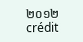២០១២
crédit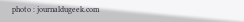photo : journaldugeek.com